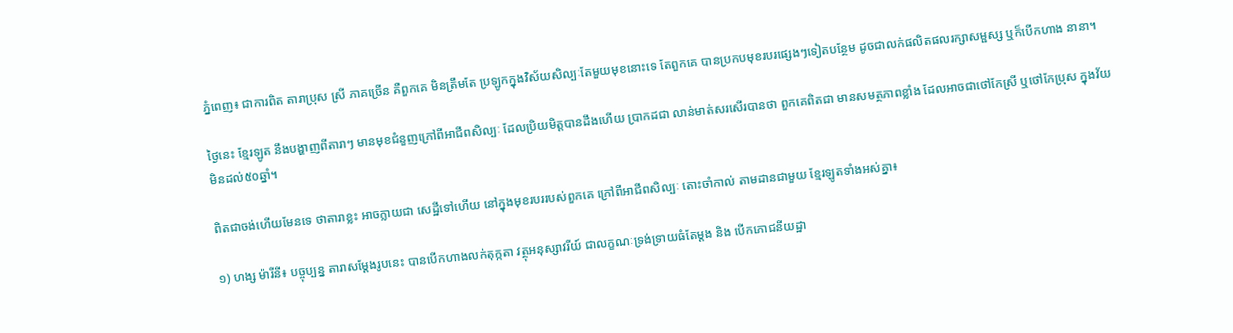ភ្នំពេញ៖ ជាការពិត តារាប្រុស ស្រី ភាគច្រើន គឺពួកគេ មិនត្រឹមតែ ប្រឡូកក្នុងវិស័យសិល្បៈតែមួយមុខនោះទេ តែពួកគេ បានប្រកបមុខរបរផ្សេងៗទៀតបន្ថែម ដូចជាលក់ផលិតផលរក្សាសម្ផស្ស ឬក៏បើកហាង នានា។

ថ្ងៃនេះ ខ្មែរឡូត នឹងបង្ហាញពីតារាៗ មានមុខជំនួញក្រៅពីអាជីពសិល្បៈ ដែលប្រិយមិត្តបានដឹងហើយ ប្រាកដជា លាន់មាត់សរសើរបានថា ពួកគេពិតជា មានសមត្ថភាពខ្លាំង ដែលអាចជាថៅកែស្រី ឬថៅកែប្រុស ក្នុងវ័យមិនដល់៥០ឆ្នាំ។

ពិតជាចង់ហើយមែនទេ ថាតារាខ្លះ អាចក្លាយជា សេដ្ឋីទៅហើយ នៅក្នុងមុខរបររបស់ពួកគេ ក្រៅពីអាជីពសិល្បៈ តោះចាំកាល់ តាមដានជាមួយ ខ្មែរឡូតទាំងអស់គ្នា៖

១) ហង្ស ម៉ារីនី៖ បច្ចុប្បន្ន តារាសម្តែងរូបនេះ បានបើកហាងលក់តុក្កតា វត្ថុអនុស្សាវរីយ៍ ជាលក្ខណៈទ្រង់ទ្រាយធំតែម្តង និង បើកភោជនីយដ្ឋា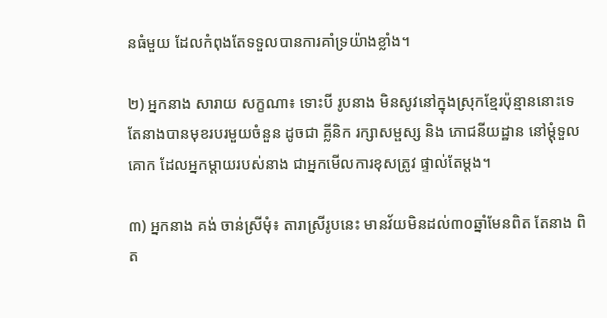នធំមួយ ដែលកំពុងតែទទួលបានការគាំទ្រយ៉ាងខ្លាំង។

២) អ្នកនាង សារាយ សក្ខណា៖ ទោះបី រូបនាង មិនសូវនៅក្នុងស្រុកខ្មែរប៉ុន្មាននោះទេ តែនាងបានមុខរបរមួយចំនួន ដូចជា គ្លីនិក រក្សាសម្ផស្ស និង ភោជនីយដ្ឋាន នៅម្តុំទួលគោក ដែលអ្នកម្តាយរបស់នាង ជាអ្នកមើលការខុសត្រូវ ផ្ទាល់តែម្តង។

៣) អ្នកនាង គង់ ចាន់ស្រីមុំ៖ តារាស្រីរូបនេះ មានវ័យមិនដល់៣០ឆ្នាំមែនពិត តែនាង ពិត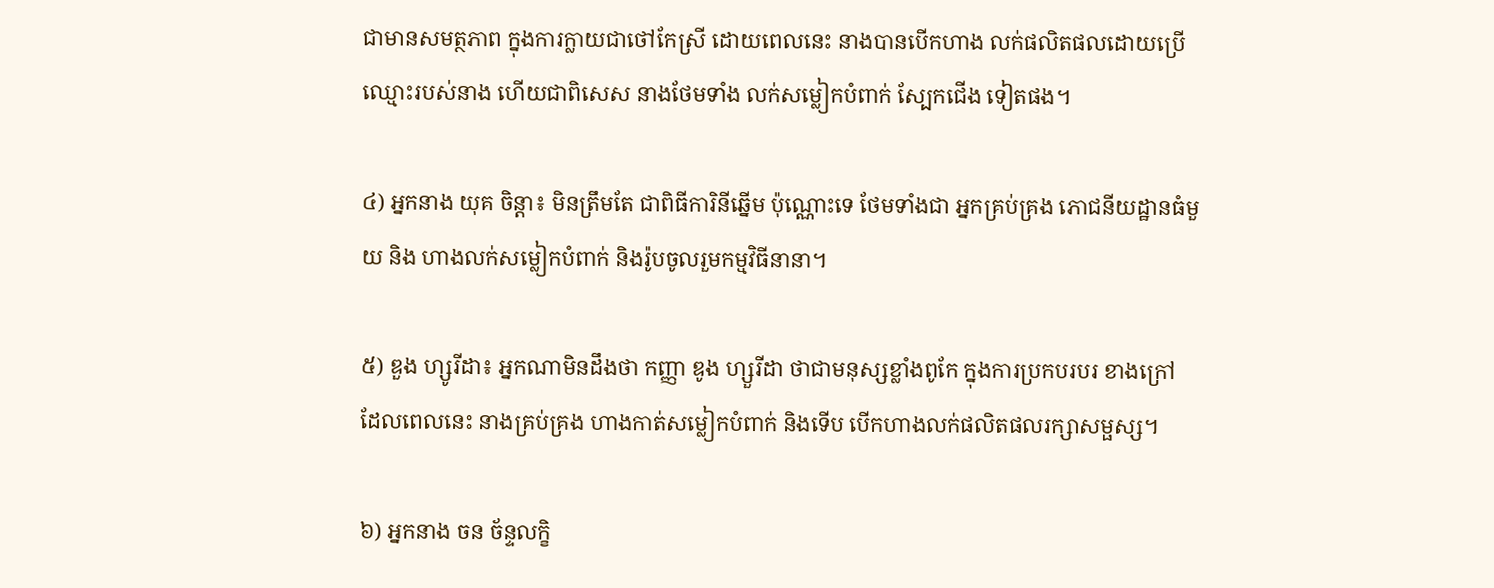ជាមានសមត្ថភាព ក្នុងការក្លាយជាថៅកែស្រី ដោយពេលនេះ នាងបានបើកហាង លក់ផលិតផលដោយប្រើឈ្មោះរបស់នាង ហើយជាពិសេស នាងថែមទាំង លក់សម្លៀកបំពាក់ ស្បែកជើង ទៀតផង។

៤) អ្នកនាង យុគ ចិន្តា៖ មិនត្រឹមតែ ជាពិធីការិនីឆ្នើម ប៉ុណ្ណោះទេ ថែមទាំងជា អ្នកគ្រប់គ្រង ភោជនីយដ្ឋានធំមួយ និង ហាងលក់សម្លៀកបំពាក់ និងរ៉ូបចូលរួមកម្មវិធីនានា។

៥) ឌួង ហ្សូរីដា៖ អ្នកណាមិនដឹងថា កញ្ញា ឌូង ហ្សួរីដា ថាជាមនុស្សខ្លាំងពូកែ ក្នុងការប្រកបរបរ ខាងក្រៅ ដែលពេលនេះ នាងគ្រប់គ្រង ហាងកាត់សម្លៀកបំពាក់ និងទើប បើកហាងលក់ផលិតផលរក្សាសម្ផស្ស។

៦) អ្នកនាង ចន ច័ន្ទលក្ខិ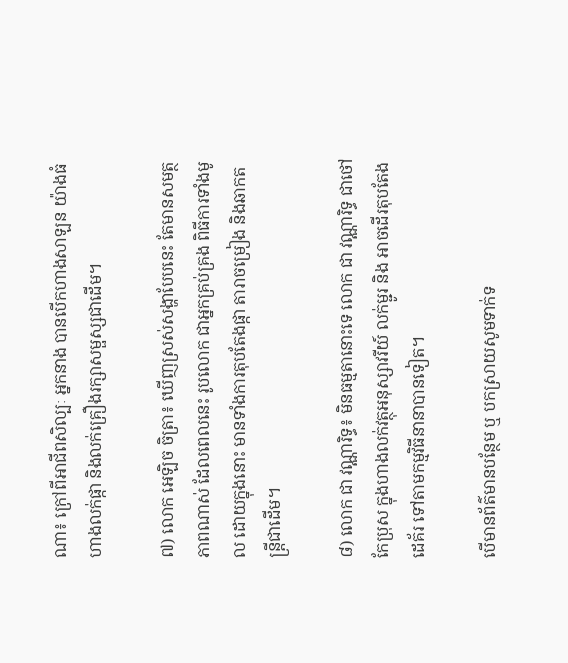ណា៖ ក្រៅពីអាជីពសិល្បៈ អ្នកនាង បានបើកហាងសាឡន យ៉ាងធំ ហាងលក់ផ្កា និងលក់គ្រឿងរក្សាសម្ផស្សជាដើម។

៧) លោក អេឡិច ចិត្រា៖ ឃើញស្រស់សង្ហាបែបនេះ តែមានសមត្ថភាពណាស់ ដែលពេលនេះ រូបលោក ជាអ្នកគ្រប់គ្រង ពិធីការទាំងមូល ដោយក្នុងនោះ មានទាំងការតុបតែងផ្កា តារាចម្រៀង និងឆាកតន្រ្តីជាដើម។

៨) លោក ជា វណ្ណារិទ្ធ៖ មិនធម្មតានោះទេ លោក ជា វណ្ណារិទ្ធ ជាថៅកែប្រុស ក្នុងហាងលក់វត្ថុអនុស្សាវរីយ៍ លក់ម្ជូរ និង អាចដើរតុបតែង ដេគ័រ ទៅតាមកម្មវិធីនានាបានទៀត។

បើមានព័ត៌មានបន្ថែម ឬ បកស្រាយសូមទាក់ទ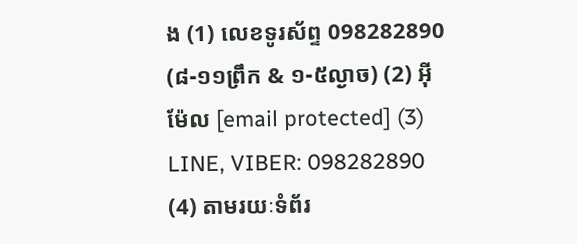ង (1) លេខទូរស័ព្ទ 098282890 (៨-១១ព្រឹក & ១-៥ល្ងាច) (2) អ៊ីម៉ែល [email protected] (3) LINE, VIBER: 098282890 (4) តាមរយៈទំព័រ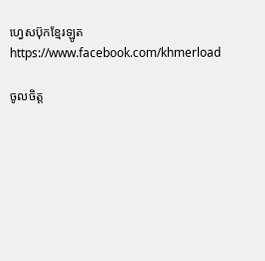ហ្វេសប៊ុកខ្មែរឡូត https://www.facebook.com/khmerload

ចូលចិត្ត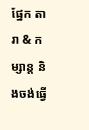ផ្នែក តារា & កម្សាន្ដ និងចង់ធ្វើ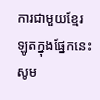ការជាមួយខ្មែរឡូតក្នុងផ្នែកនេះ សូម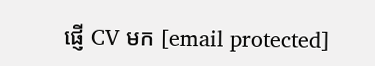ផ្ញើ CV មក [email protected]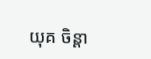យុគ ចិន្តា